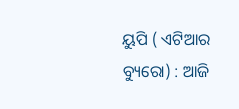ୟୁପି ( ଏଟିଆର ବ୍ୟୁରୋ) : ଆଜି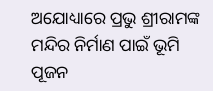ଅଯୋଧ୍ୟାରେ ପ୍ରଭୁ ଶ୍ରୀରାମଙ୍କ ମନ୍ଦିର ନିର୍ମାଣ ପାଇଁ ଭୂମି ପୂଜନ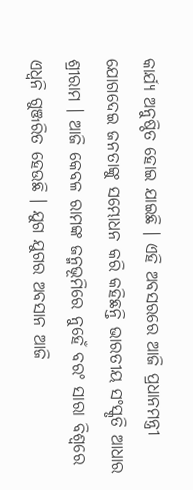କାର୍ଯ୍ୟ ଅନୁଷ୍ଠିତ ହୋଇ ଯାଇଛି । ଏହି ଅବସରରେ ଆଜି ପ୍ରଧାନମନ୍ତ୍ରୀ ଯୋଗଦେଇ ଜନତାଙ୍କୁ ସମ୍ଭୋଧନ କରି କହିଛନ୍ତି ଭାରତୀୟ ସଂସ୍କୃତି ଆଧାର ଶ୍ରୀରାମ । ଆଜି କେବଳ ରାମଙ୍କ ଜନ୍ମଭୂମିରେ ନୁହେଁ ବରଂ ସାରା ବିଶ୍ୱରେ ଏଧ୍ୱନି ଗୁଞ୍ଜରିତ ହେଉଛି । ଯୁଗ ଯୁଗର ଅବସାନ ଆଜି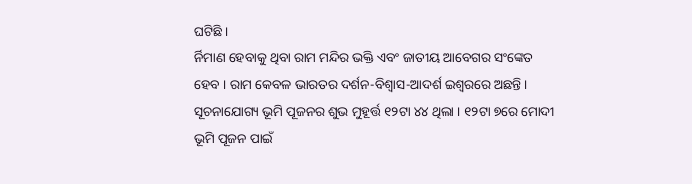ଘଟିଛି ।
ର୍ନିମାଣ ହେବାକୁ ଥିବା ରାମ ମନ୍ଦିର ଭକ୍ତି ଏବଂ ଜାତୀୟ ଆବେଗର ସଂଙ୍କେତ ହେବ । ରାମ କେବଳ ଭାରତର ଦର୍ଶନ-ବିଶ୍ୱାସ-ଆଦର୍ଶ ଇଶ୍ୱରରେ ଅଛନ୍ତି । ସୂଚନାଯୋଗ୍ୟ ଭୂମି ପୂଜନର ଶୁଭ ମୁହୂର୍ତ୍ତ ୧୨ଟା ୪୪ ଥିଲା । ୧୨ଟା ୭ରେ ମୋଦୀ ଭୂମି ପୂଜନ ପାଇଁ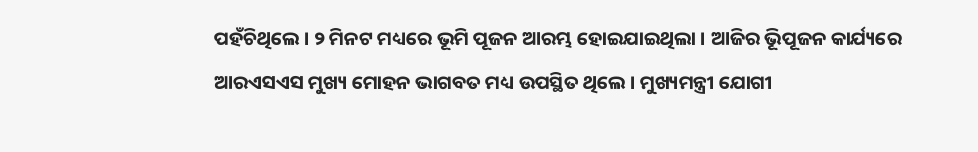ପହଁଚିଥିଲେ । ୨ ମିନଟ ମଧ୍ୟରେ ଭୂମି ପୂଜନ ଆରମ୍ଭ ହୋଇଯାଇଥିଲା । ଆଜିର ଭୂିପୂଜନ କାର୍ଯ୍ୟରେ ଆରଏସଏସ ମୁଖ୍ୟ ମୋହନ ଭାଗବତ ମଧ୍ୟ ଉପସ୍ଥିତ ଥିଲେ । ମୁଖ୍ୟମନ୍ତ୍ରୀ ଯୋଗୀ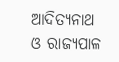ଆଦିତ୍ୟନାଥ ଓ ରାଜ୍ୟପାଳ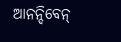ଆନନ୍ଦିବେନ୍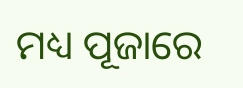ମଧ୍ୟ ପୂଜାରେ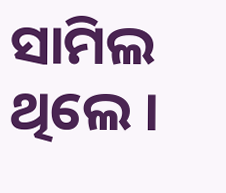ସାମିଲ ଥିଲେ ।